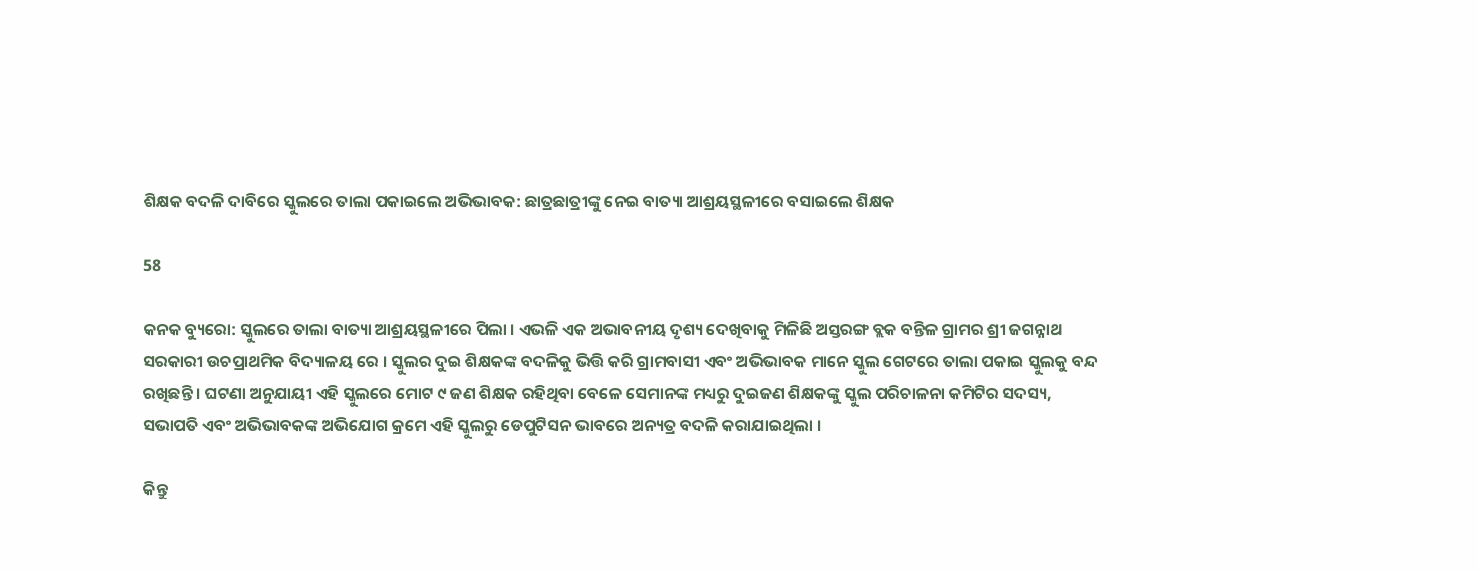ଶିକ୍ଷକ ବଦଳି ଦାବିରେ ସ୍କୁଲରେ ତାଲା ପକାଇଲେ ଅଭିଭାବକ: ଛାତ୍ରଛାତ୍ରୀଙ୍କୁ ନେଇ ବାତ୍ୟା ଆଶ୍ରୟସ୍ଥଳୀରେ ବସାଇଲେ ଶିକ୍ଷକ

58

କନକ ବ୍ୟୁରୋ: ସ୍କୁଲରେ ତାଲା ବାତ୍ୟା ଆଶ୍ରୟସ୍ଥଳୀରେ ପିଲା । ଏଭଳି ଏକ ଅଭାବନୀୟ ଦୃଶ୍ୟ ଦେଖିବାକୁ ମିଳିଛି ଅସ୍ତରଙ୍ଗ ବ୍ଲକ ବନ୍ତିଳ ଗ୍ରାମର ଶ୍ରୀ ଜଗନ୍ନାଥ ସରକାରୀ ଉଚପ୍ରାଥମିକ ବିଦ୍ୟାଳୟ ରେ । ସ୍କୁଲର ଦୁଇ ଶିକ୍ଷକଙ୍କ ବଦଳିକୁ ଭିତ୍ତି କରି ଗ୍ରାମବାସୀ ଏବଂ ଅଭିଭାବକ ମାନେ ସ୍କୁଲ ଗେଟରେ ତାଲା ପକାଇ ସ୍କୁଲକୁ ବନ୍ଦ ରଖିଛନ୍ତି । ଘଟଣା ଅନୁଯାୟୀ ଏହି ସ୍କୁଲରେ ମୋଟ ୯ ଜଣ ଶିକ୍ଷକ ରହିଥିବା ବେଳେ ସେମାନଙ୍କ ମଧ୍ୟରୁ ଦୁଇଜଣ ଶିକ୍ଷକଙ୍କୁ ସ୍କୁଲ ପରିଚାଳନା କମିଟିର ସଦସ୍ୟ, ସଭାପତି ଏବଂ ଅଭିଭାବକଙ୍କ ଅଭିଯୋଗ କ୍ରମେ ଏହି ସ୍କୁଲରୁ ଡେପୁଟିସନ ଭାବରେ ଅନ୍ୟତ୍ର ବଦଳି କରାଯାଇଥିଲା ।

କିନ୍ତୁ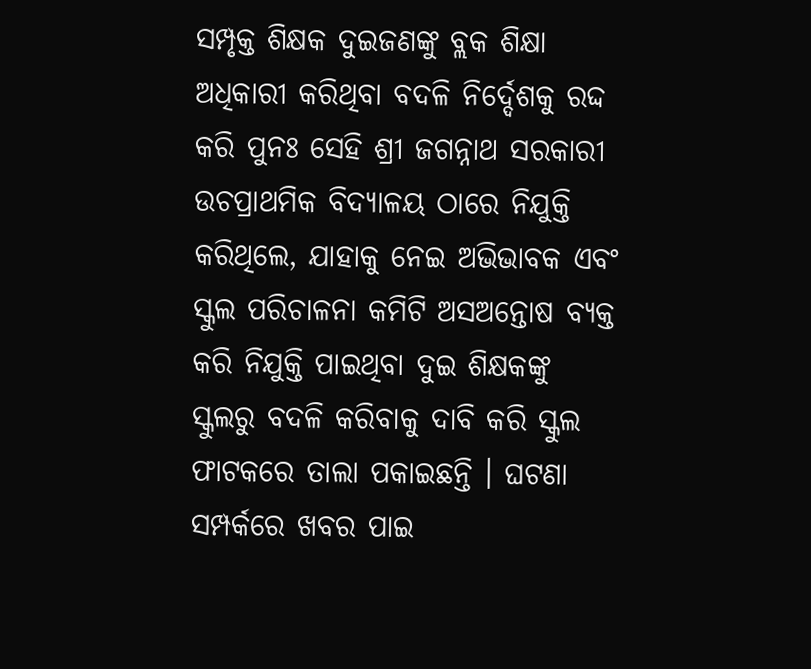ସମ୍ପୃକ୍ତ ଶିକ୍ଷକ ଦୁଇଜଣଙ୍କୁ ବ୍ଲକ ଶିକ୍ଷା ଅଧିକାରୀ କରିଥିବା ବଦଳି ନିର୍ଦ୍ଦେଶକୁ ରଦ୍ଦ କରି ପୁନଃ ସେହି ଶ୍ରୀ ଜଗନ୍ନାଥ ସରକାରୀ ଉଚପ୍ରାଥମିକ ବିଦ୍ୟାଳୟ ଠାରେ ନିଯୁକ୍ତି କରିଥିଲେ, ଯାହାକୁ ନେଇ ଅଭିଭାବକ ଏବଂ ସ୍କୁଲ ପରିଚାଳନା କମିଟି ଅସଅନ୍ତୋଷ ବ୍ୟକ୍ତ କରି ନିଯୁକ୍ତି ପାଇଥିବା ଦୁଇ ଶିକ୍ଷକଙ୍କୁ ସ୍କୁଲରୁ ବଦଳି କରିବାକୁ ଦାବି କରି ସ୍କୁଲ ଫାଟକରେ ତାଲା ପକାଇଛନ୍ତି । ଘଟଣା ସମ୍ପର୍କରେ ଖବର ପାଇ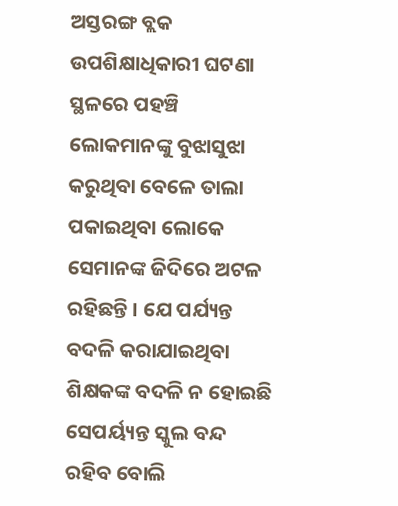ଅସ୍ତରଙ୍ଗ ବ୍ଲକ ଉପଶିକ୍ଷାଧିକାରୀ ଘଟଣା ସ୍ଥଳରେ ପହଞ୍ଚି ଲୋକମାନଙ୍କୁ ବୁଝାସୁଝା କରୁଥିବା ବେଳେ ତାଲା ପକାଇଥିବା ଲୋକେ ସେମାନଙ୍କ ଜିଦିରେ ଅଟଳ ରହିଛନ୍ତି । ଯେ ପର୍ଯ୍ୟନ୍ତ ବଦଳି କରାଯାଇଥିବା ଶିକ୍ଷକଙ୍କ ବଦଳି ନ ହୋଇଛି ସେପର୍ୟ୍ୟନ୍ତ ସ୍କୁଲ ବନ୍ଦ ରହିବ ବୋଲି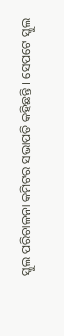ସ୍କୁଲ ପରିଚାଳନା କମିଟର ସଭାପତି କହିଛନ୍ତି । ସେପଟେ ସ୍କୁଲ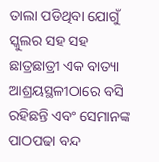ତାଲା ପଡିଥିବା ଯୋଗୁଁ ସ୍କୁଲର ସହ ସହ ଛାତ୍ରଛାତ୍ରୀ ଏକ ବାତ୍ୟା ଆଶ୍ରୟସ୍ଥଳୀଠାରେ ବସି ରହିଛନ୍ତି ଏବଂ ସେମାନଙ୍କ ପାଠପଢା ବନ୍ଦ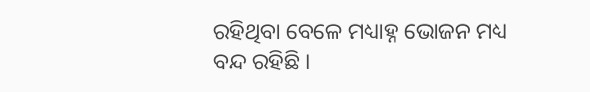ରହିଥିବା ବେଳେ ମଧ୍ୟାହ୍ନ ଭୋଜନ ମଧ୍ୟ ବନ୍ଦ ରହିଛି ।